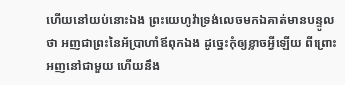ហើយនៅយប់នោះឯង ព្រះយេហូវ៉ាទ្រង់លេចមកឯគាត់មានបន្ទូលថា អញជាព្រះនៃអ័ប្រាហាំឪពុកឯង ដូច្នេះកុំឲ្យខ្លាចអ្វីឡើយ ពីព្រោះអញនៅជាមួយ ហើយនឹង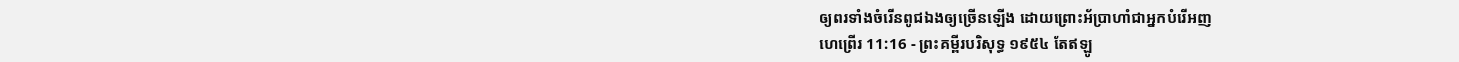ឲ្យពរទាំងចំរើនពូជឯងឲ្យច្រើនឡើង ដោយព្រោះអ័ប្រាហាំជាអ្នកបំរើអញ
ហេព្រើរ 11:16 - ព្រះគម្ពីរបរិសុទ្ធ ១៩៥៤ តែឥឡូ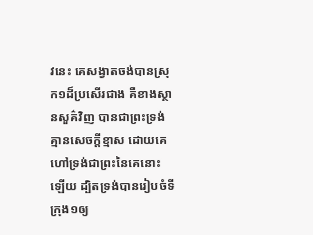វនេះ គេសង្វាតចង់បានស្រុក១ដ៏ប្រសើរជាង គឺខាងស្ថានសួគ៌វិញ បានជាព្រះទ្រង់គ្មានសេចក្ដីខ្មាស ដោយគេហៅទ្រង់ជាព្រះនៃគេនោះឡើយ ដ្បិតទ្រង់បានរៀបចំទីក្រុង១ឲ្យ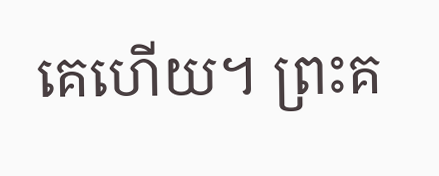គេហើយ។ ព្រះគ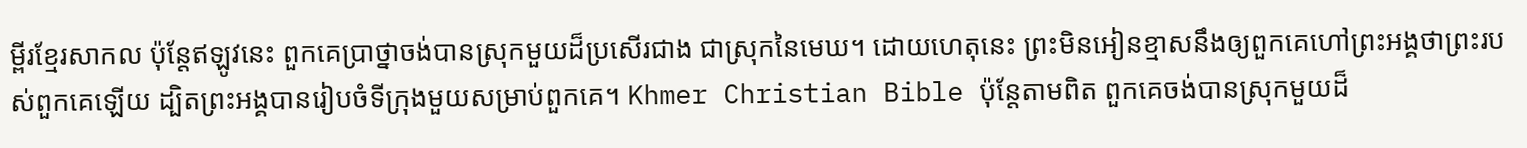ម្ពីរខ្មែរសាកល ប៉ុន្តែឥឡូវនេះ ពួកគេប្រាថ្នាចង់បានស្រុកមួយដ៏ប្រសើរជាង ជាស្រុកនៃមេឃ។ ដោយហេតុនេះ ព្រះមិនអៀនខ្មាសនឹងឲ្យពួកគេហៅព្រះអង្គថាព្រះរបស់ពួកគេឡើយ ដ្បិតព្រះអង្គបានរៀបចំទីក្រុងមួយសម្រាប់ពួកគេ។ Khmer Christian Bible ប៉ុន្ដែតាមពិត ពួកគេចង់បានស្រុកមួយដ៏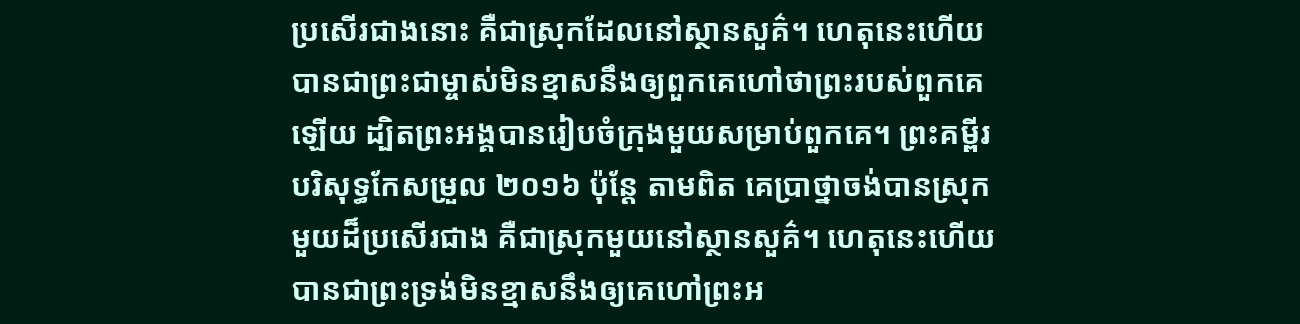ប្រសើរជាងនោះ គឺជាស្រុកដែលនៅស្ថានសួគ៌។ ហេតុនេះហើយបានជាព្រះជាម្ចាស់មិនខ្មាសនឹងឲ្យពួកគេហៅថាព្រះរបស់ពួកគេឡើយ ដ្បិតព្រះអង្គបានរៀបចំក្រុងមួយសម្រាប់ពួកគេ។ ព្រះគម្ពីរបរិសុទ្ធកែសម្រួល ២០១៦ ប៉ុន្ដែ តាមពិត គេប្រាថ្នាចង់បានស្រុកមួយដ៏ប្រសើរជាង គឺជាស្រុកមួយនៅស្ថានសួគ៌។ ហេតុនេះហើយបានជាព្រះទ្រង់មិនខ្មាសនឹងឲ្យគេហៅព្រះអ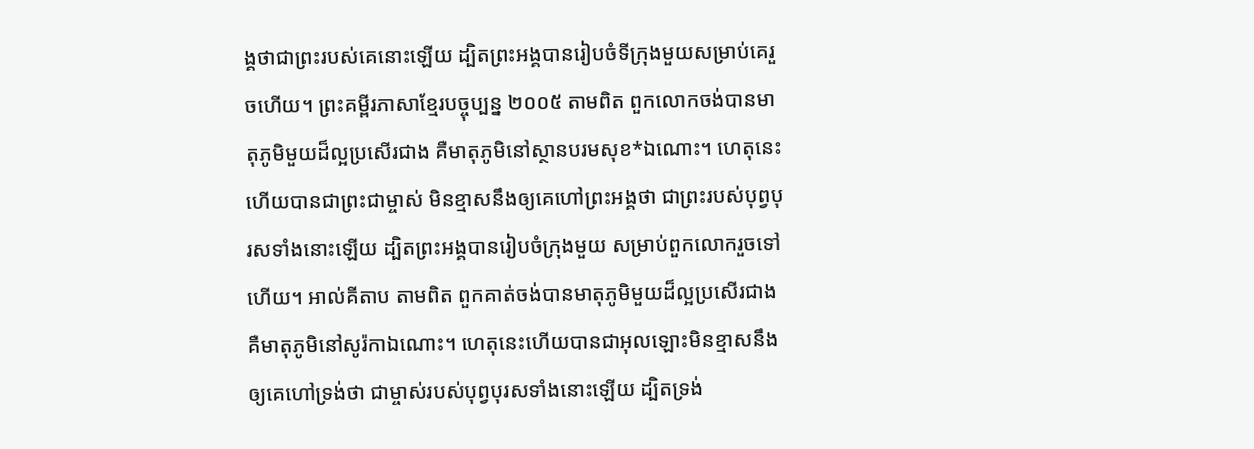ង្គថាជាព្រះរបស់គេនោះឡើយ ដ្បិតព្រះអង្គបានរៀបចំទីក្រុងមួយសម្រាប់គេរួចហើយ។ ព្រះគម្ពីរភាសាខ្មែរបច្ចុប្បន្ន ២០០៥ តាមពិត ពួកលោកចង់បានមាតុភូមិមួយដ៏ល្អប្រសើរជាង គឺមាតុភូមិនៅស្ថានបរមសុខ*ឯណោះ។ ហេតុនេះហើយបានជាព្រះជាម្ចាស់ មិនខ្មាសនឹងឲ្យគេហៅព្រះអង្គថា ជាព្រះរបស់បុព្វបុរសទាំងនោះឡើយ ដ្បិតព្រះអង្គបានរៀបចំក្រុងមួយ សម្រាប់ពួកលោករួចទៅហើយ។ អាល់គីតាប តាមពិត ពួកគាត់ចង់បានមាតុភូមិមួយដ៏ល្អប្រសើរជាង គឺមាតុភូមិនៅសូរ៉កាឯណោះ។ ហេតុនេះហើយបានជាអុលឡោះមិនខ្មាសនឹងឲ្យគេហៅទ្រង់ថា ជាម្ចាស់របស់បុព្វបុរសទាំងនោះឡើយ ដ្បិតទ្រង់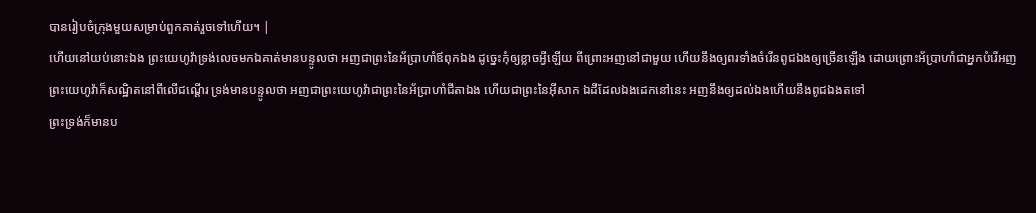បានរៀបចំក្រុងមួយសម្រាប់ពួកគាត់រួចទៅហើយ។ |
ហើយនៅយប់នោះឯង ព្រះយេហូវ៉ាទ្រង់លេចមកឯគាត់មានបន្ទូលថា អញជាព្រះនៃអ័ប្រាហាំឪពុកឯង ដូច្នេះកុំឲ្យខ្លាចអ្វីឡើយ ពីព្រោះអញនៅជាមួយ ហើយនឹងឲ្យពរទាំងចំរើនពូជឯងឲ្យច្រើនឡើង ដោយព្រោះអ័ប្រាហាំជាអ្នកបំរើអញ
ព្រះយេហូវ៉ាក៏សណ្ឋិតនៅពីលើជណ្តើរ ទ្រង់មានបន្ទូលថា អញជាព្រះយេហូវ៉ាជាព្រះនៃអ័ប្រាហាំជីតាឯង ហើយជាព្រះនៃអ៊ីសាក ឯដីដែលឯងដេកនៅនេះ អញនឹងឲ្យដល់ឯងហើយនឹងពូជឯងតទៅ
ព្រះទ្រង់ក៏មានប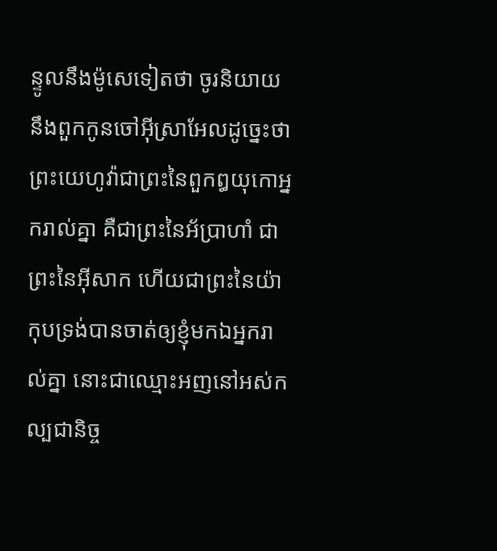ន្ទូលនឹងម៉ូសេទៀតថា ចូរនិយាយនឹងពួកកូនចៅអ៊ីស្រាអែលដូច្នេះថា ព្រះយេហូវ៉ាជាព្រះនៃពួកឰយុកោអ្នករាល់គ្នា គឺជាព្រះនៃអ័ប្រាហាំ ជាព្រះនៃអ៊ីសាក ហើយជាព្រះនៃយ៉ាកុបទ្រង់បានចាត់ឲ្យខ្ញុំមកឯអ្នករាល់គ្នា នោះជាឈ្មោះអញនៅអស់កល្បជានិច្ច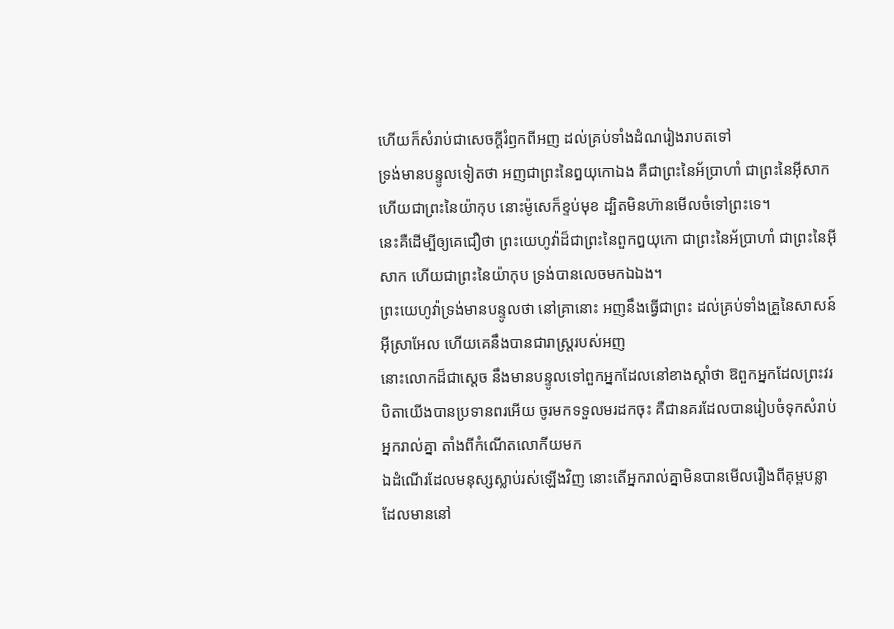ហើយក៏សំរាប់ជាសេចក្ដីរំឭកពីអញ ដល់គ្រប់ទាំងដំណរៀងរាបតទៅ
ទ្រង់មានបន្ទូលទៀតថា អញជាព្រះនៃឰយុកោឯង គឺជាព្រះនៃអ័ប្រាហាំ ជាព្រះនៃអ៊ីសាក ហើយជាព្រះនៃយ៉ាកុប នោះម៉ូសេក៏ខ្ទប់មុខ ដ្បិតមិនហ៊ានមើលចំទៅព្រះទេ។
នេះគឺដើម្បីឲ្យគេជឿថា ព្រះយេហូវ៉ាដ៏ជាព្រះនៃពួកឰយុកោ ជាព្រះនៃអ័ប្រាហាំ ជាព្រះនៃអ៊ីសាក ហើយជាព្រះនៃយ៉ាកុប ទ្រង់បានលេចមកឯឯង។
ព្រះយេហូវ៉ាទ្រង់មានបន្ទូលថា នៅគ្រានោះ អញនឹងធ្វើជាព្រះ ដល់គ្រប់ទាំងគ្រួនៃសាសន៍អ៊ីស្រាអែល ហើយគេនឹងបានជារាស្ត្ររបស់អញ
នោះលោកដ៏ជាស្តេច នឹងមានបន្ទូលទៅពួកអ្នកដែលនៅខាងស្តាំថា ឱពួកអ្នកដែលព្រះវរបិតាយើងបានប្រទានពរអើយ ចូរមកទទួលមរដកចុះ គឺជានគរដែលបានរៀបចំទុកសំរាប់អ្នករាល់គ្នា តាំងពីកំណើតលោកីយមក
ឯដំណើរដែលមនុស្សស្លាប់រស់ឡើងវិញ នោះតើអ្នករាល់គ្នាមិនបានមើលរឿងពីគុម្ពបន្លា ដែលមាននៅ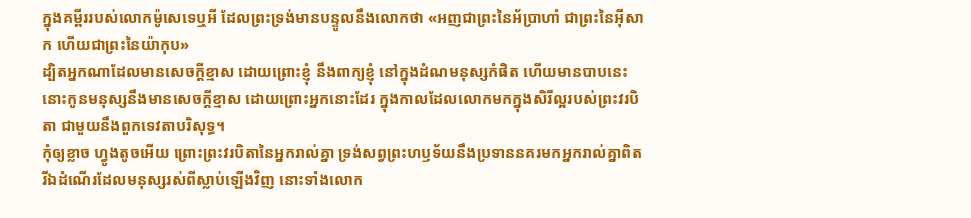ក្នុងគម្ពីររបស់លោកម៉ូសេទេឬអី ដែលព្រះទ្រង់មានបន្ទូលនឹងលោកថា «អញជាព្រះនៃអ័ប្រាហាំ ជាព្រះនៃអ៊ីសាក ហើយជាព្រះនៃយ៉ាកុប»
ដ្បិតអ្នកណាដែលមានសេចក្ដីខ្មាស ដោយព្រោះខ្ញុំ នឹងពាក្យខ្ញុំ នៅក្នុងដំណមនុស្សកំផិត ហើយមានបាបនេះ នោះកូនមនុស្សនឹងមានសេចក្ដីខ្មាស ដោយព្រោះអ្នកនោះដែរ ក្នុងកាលដែលលោកមកក្នុងសិរីល្អរបស់ព្រះវរបិតា ជាមួយនឹងពួកទេវតាបរិសុទ្ធ។
កុំឲ្យខ្លាច ហ្វូងតូចអើយ ព្រោះព្រះវរបិតានៃអ្នករាល់គ្នា ទ្រង់សព្វព្រះហឫទ័យនឹងប្រទាននគរមកអ្នករាល់គ្នាពិត
រីឯដំណើរដែលមនុស្សរស់ពីស្លាប់ឡើងវិញ នោះទាំងលោក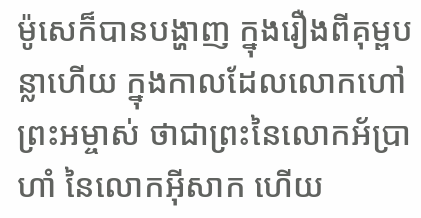ម៉ូសេក៏បានបង្ហាញ ក្នុងរឿងពីគុម្ពបន្លាហើយ ក្នុងកាលដែលលោកហៅព្រះអម្ចាស់ ថាជាព្រះនៃលោកអ័ប្រាហាំ នៃលោកអ៊ីសាក ហើយ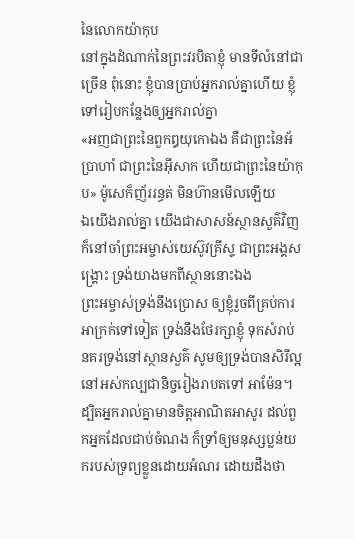នៃលោកយ៉ាកុប
នៅក្នុងដំណាក់នៃព្រះវរបិតាខ្ញុំ មានទីលំនៅជាច្រើន ពុំនោះ ខ្ញុំបានប្រាប់អ្នករាល់គ្នាហើយ ខ្ញុំទៅរៀបកន្លែងឲ្យអ្នករាល់គ្នា
«អញជាព្រះនៃពួកឰយុកោឯង គឺជាព្រះនៃអ័ប្រាហាំ ជាព្រះនៃអ៊ីសាក ហើយជាព្រះនៃយ៉ាកុប» ម៉ូសេក៏ញ័ររន្ធត់ មិនហ៊ានមើលឡើយ
ឯយើងរាល់គ្នា យើងជាសាសន៍ស្ថានសួគ៌វិញ ក៏នៅចាំព្រះអម្ចាស់យេស៊ូវគ្រីស្ទ ជាព្រះអង្គសង្គ្រោះ ទ្រង់យាងមកពីស្ថាននោះឯង
ព្រះអម្ចាស់ទ្រង់នឹងប្រោស ឲ្យខ្ញុំរួចពីគ្រប់ការអាក្រក់ទៅទៀត ទ្រង់នឹងថែរក្សាខ្ញុំ ទុកសំរាប់នគរទ្រង់នៅស្ថានសួគ៌ សូមឲ្យទ្រង់បានសិរីល្អ នៅអស់កល្បជានិច្ចរៀងរាបតទៅ អាម៉ែន។
ដ្បិតអ្នករាល់គ្នាមានចិត្តអាណិតអាសូរ ដល់ពួកអ្នកដែលជាប់ចំណង ក៏ទ្រាំឲ្យមនុស្សប្លន់យករបស់ទ្រព្យខ្លួនដោយអំណរ ដោយដឹងថា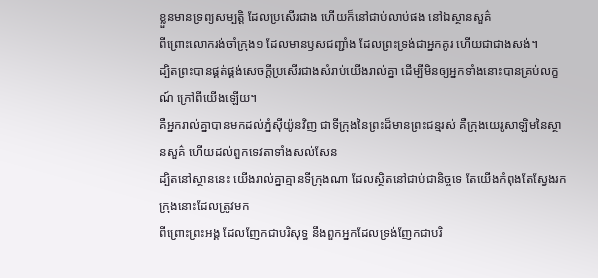ខ្លួនមានទ្រព្យសម្បត្តិ ដែលប្រសើរជាង ហើយក៏នៅជាប់លាប់ផង នៅឯស្ថានសួគ៌
ពីព្រោះលោករង់ចាំក្រុង១ ដែលមានឫសជញ្ជាំង ដែលព្រះទ្រង់ជាអ្នកគូរ ហើយជាជាងសង់។
ដ្បិតព្រះបានផ្គត់ផ្គង់សេចក្ដីប្រសើរជាងសំរាប់យើងរាល់គ្នា ដើម្បីមិនឲ្យអ្នកទាំងនោះបានគ្រប់លក្ខណ៍ ក្រៅពីយើងឡើយ។
គឺអ្នករាល់គ្នាបានមកដល់ភ្នំស៊ីយ៉ូនវិញ ជាទីក្រុងនៃព្រះដ៏មានព្រះជន្មរស់ គឺក្រុងយេរូសាឡិមនៃស្ថានសួគ៌ ហើយដល់ពួកទេវតាទាំងសល់សែន
ដ្បិតនៅស្ថាននេះ យើងរាល់គ្នាគ្មានទីក្រុងណា ដែលស្ថិតនៅជាប់ជានិច្ចទេ តែយើងកំពុងតែស្វែងរកក្រុងនោះដែលត្រូវមក
ពីព្រោះព្រះអង្គ ដែលញែកជាបរិសុទ្ធ នឹងពួកអ្នកដែលទ្រង់ញែកជាបរិ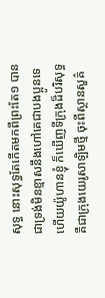សុទ្ធ នោះសុទ្ធតែកើតមកពីព្រះតែ១ បានជាទ្រង់មិនខ្មាសនឹងហៅគេជាបងប្អូនទេ
ហើយយ៉ូហានខ្ញុំ ក៏ឃើញទីក្រុងដ៏បរិសុទ្ធ គឺជាក្រុងយេរូសាឡិមថ្មី ចុះពីស្ថានសួគ៌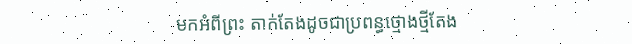មកអំពីព្រះ តាក់តែងដូចជាប្រពន្ធថ្មោងថ្មីតែង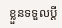ខ្លួនទទួលប្ដី